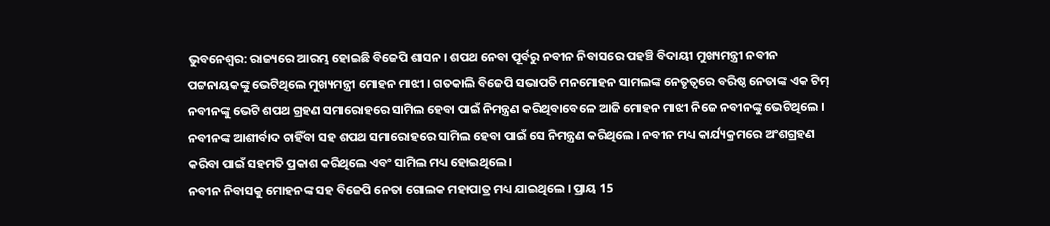ଭୁବନେଶ୍ବର: ରାଜ୍ୟରେ ଆରମ୍ଭ ହୋଇଛି ବିଜେପି ଶାସନ । ଶପଥ ନେବା ପୂର୍ବରୁ ନବୀନ ନିବାସରେ ପହଞ୍ଚି ବିଦାୟୀ ମୁଖ୍ୟମନ୍ତ୍ରୀ ନବୀନ ପଟ୍ଟନାୟକଙ୍କୁ ଭେଟିଥିଲେ ମୁଖ୍ୟମନ୍ତ୍ରୀ ମୋହନ ମାଝୀ । ଗତକାଲି ବିଜେପି ସଭାପତି ମନମୋହନ ସାମଲଙ୍କ ନେତୃତ୍ବରେ ବରିଷ୍ଠ ନେତାଙ୍କ ଏକ ଟିମ୍ ନବୀନଙ୍କୁ ଭେଟି ଶପଥ ଗ୍ରହଣ ସମାରୋହରେ ସାମିଲ ହେବା ପାଇଁ ନିମନ୍ତ୍ରଣ କରିଥିବାବେଳେ ଆଜି ମୋହନ ମାଝୀ ନିଜେ ନବୀନଙ୍କୁ ଭେଟିଥିଲେ । ନବୀନଙ୍କ ଆଶୀର୍ବାଦ ଚାହିଁବା ସହ ଶପଥ ସମାରୋହରେ ସାମିଲ ହେବା ପାଇଁ ସେ ନିମନ୍ତ୍ରଣ କରିଥିଲେ । ନବୀନ ମଧ୍ୟ କାର୍ଯ୍ୟକ୍ରମରେ ଅଂଶଗ୍ରହଣ କରିବା ପାଇଁ ସହମତି ପ୍ରକାଶ କରିଥିଲେ ଏବଂ ସାମିଲ ମଧ୍ୟ ହୋଇଥିଲେ ।
ନବୀନ ନିବାସକୁ ମୋହନଙ୍କ ସହ ବିଜେପି ନେତା ଗୋଲକ ମହାପାତ୍ର ମଧ୍ୟ ଯାଇଥିଲେ । ପ୍ରାୟ 15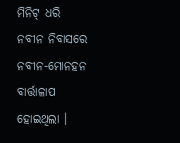ମିନିଟ୍ ଧରି ନବୀନ ନିବାସରେ ନବୀନ-ମୋନହନ ବାର୍ତ୍ତାଳାପ ହୋଇଥିଲା ।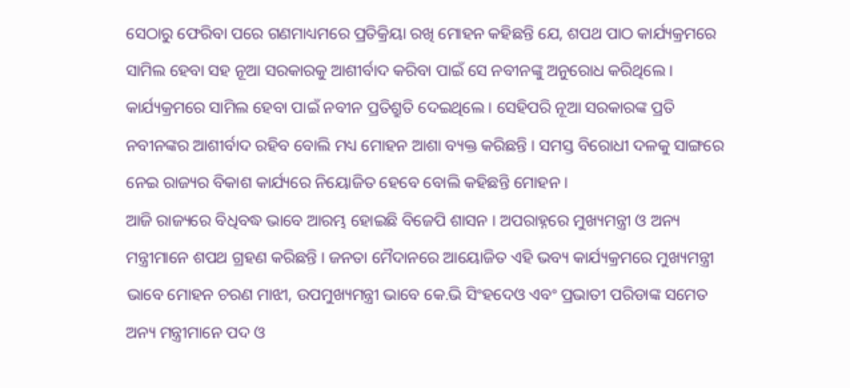ସେଠାରୁ ଫେରିବା ପରେ ଗଣମାଧ୍ୟମରେ ପ୍ରତିକ୍ରିୟା ରଖି ମୋହନ କହିଛନ୍ତି ଯେ, ଶପଥ ପାଠ କାର୍ଯ୍ୟକ୍ରମରେ ସାମିଲ ହେବା ସହ ନୂଆ ସରକାରକୁ ଆଶୀର୍ବାଦ କରିବା ପାଇଁ ସେ ନବୀନଙ୍କୁ ଅନୁରୋଧ କରିଥିଲେ । କାର୍ଯ୍ୟକ୍ରମରେ ସାମିଲ ହେବା ପାଇଁ ନବୀନ ପ୍ରତିଶ୍ରୁତି ଦେଇଥିଲେ । ସେହିପରି ନୂଆ ସରକାରଙ୍କ ପ୍ରତି ନବୀନଙ୍କର ଆଶୀର୍ବାଦ ରହିବ ବୋଲି ମଧ୍ୟ ମୋହନ ଆଶା ବ୍ୟକ୍ତ କରିଛନ୍ତି । ସମସ୍ତ ବିରୋଧୀ ଦଳକୁ ସାଙ୍ଗରେ ନେଇ ରାଜ୍ୟର ବିକାଶ କାର୍ଯ୍ୟରେ ନିୟୋଜିତ ହେବେ ବୋଲି କହିଛନ୍ତି ମୋହନ ।
ଆଜି ରାଜ୍ୟରେ ବିଧିବଦ୍ଧ ଭାବେ ଆରମ୍ଭ ହୋଇଛି ବିଜେପି ଶାସନ । ଅପରାହ୍ନରେ ମୁଖ୍ୟମନ୍ତ୍ରୀ ଓ ଅନ୍ୟ ମନ୍ତ୍ରୀମାନେ ଶପଥ ଗ୍ରହଣ କରିଛନ୍ତି । ଜନତା ମୈଦାନରେ ଆୟୋଜିତ ଏହି ଭବ୍ୟ କାର୍ଯ୍ୟକ୍ରମରେ ମୁଖ୍ୟମନ୍ତ୍ରୀ ଭାବେ ମୋହନ ଚରଣ ମାଝୀ, ଉପମୁଖ୍ୟମନ୍ତ୍ରୀ ଭାବେ କେ.ଭି ସିଂହଦେଓ ଏବଂ ପ୍ରଭାତୀ ପରିଡାଙ୍କ ସମେତ ଅନ୍ୟ ମନ୍ତ୍ରୀମାନେ ପଦ ଓ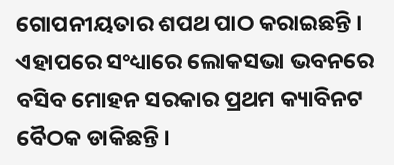ଗୋପନୀୟତାର ଶପଥ ପାଠ କରାଇଛନ୍ତି । ଏହାପରେ ସଂଧ୍ୟାରେ ଲୋକସଭା ଭବନରେ ବସିବ ମୋହନ ସରକାର ପ୍ରଥମ କ୍ୟାବିନଟ ବୈଠକ ଡାକିଛନ୍ତି ।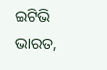ଇଟିଭି ଭାରତ,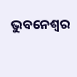ଭୁବନେଶ୍ବର